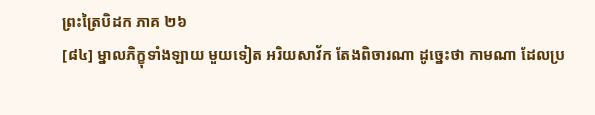ព្រះត្រៃបិដក ភាគ ២៦
[៨៤] ម្នាលភិក្ខុទាំងឡាយ មួយទៀត អរិយសាវ័ក តែងពិចារណា ដូច្នេះថា កាមណា ដែលប្រ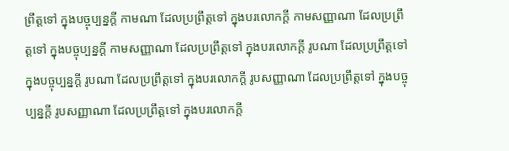ព្រឹត្តទៅ ក្នុងបច្ចុប្បន្នក្តី កាមណា ដែលប្រព្រឹត្តទៅ ក្នុងបរលោកក្តី កាមសញ្ញាណា ដែលប្រព្រឹត្តទៅ ក្នុងបច្ចុប្បន្នក្តី កាមសញ្ញាណា ដែលប្រព្រឹត្តទៅ ក្នុងបរលោកក្តី រូបណា ដែលប្រព្រឹត្តទៅ ក្នុងបច្ចុប្បន្នក្តី រូបណា ដែលប្រព្រឹត្តទៅ ក្នុងបរលោកក្តី រូបសញ្ញាណា ដែលប្រព្រឹត្តទៅ ក្នុងបច្ចុប្បន្នក្តី រូបសញ្ញាណា ដែលប្រព្រឹត្តទៅ ក្នុងបរលោកក្តី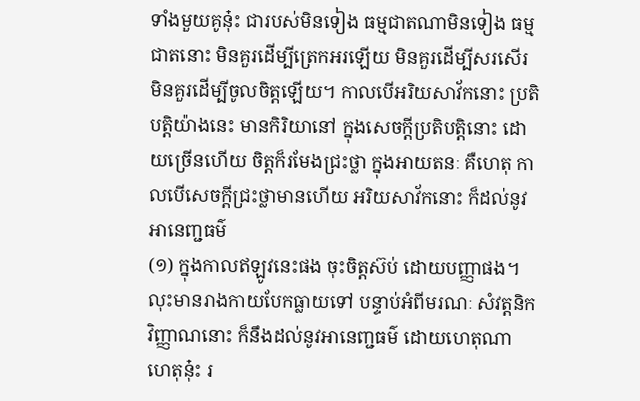ទាំងមួយគូនុ៎ះ ជារបស់មិនទៀង ធម្មជាតណាមិនទៀង ធម្មជាតនោះ មិនគួរដើម្បីត្រេកអរឡើយ មិនគួរដើម្បីសរសើរ មិនគួរដើម្បីចូលចិត្តឡើយ។ កាលបើអរិយសាវ័កនោះ ប្រតិបត្តិយ៉ាងនេះ មានកិរិយានៅ ក្នុងសេចក្តីប្រតិបត្តិនោះ ដោយច្រើនហើយ ចិត្តក៏រមែងជ្រះថ្លា ក្នុងអាយតនៈ គឺហេតុ កាលបើសេចក្តីជ្រះថ្លាមានហើយ អរិយសាវ័កនោះ ក៏ដល់នូវអានេញ្ជធម៌
(១) ក្នុងកាលឥឡូវនេះផង ចុះចិត្តស៊ប់ ដោយបញ្ញាផង។ លុះមានរាងកាយបែកធ្លាយទៅ បន្ទាប់អំពីមរណៈ សំវត្តនិកវិញ្ញាណនោះ ក៏នឹងដល់នូវអានេញ្ជធម៌ ដោយហេតុណា ហេតុនុ៎ះ រ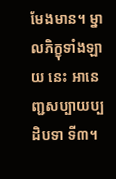មែងមាន។ ម្នាលភិក្ខុទាំងឡាយ នេះ អានេញ្ជសប្បាយប្បដិបទា ទី៣។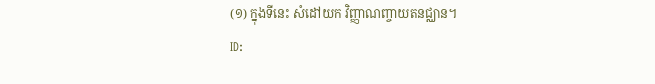(១) ក្នុងទីនេះ សំដៅយក វិញ្ញាណញ្ចាយតនជ្ឈាន។
ID: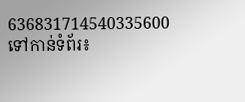636831714540335600
ទៅកាន់ទំព័រ៖